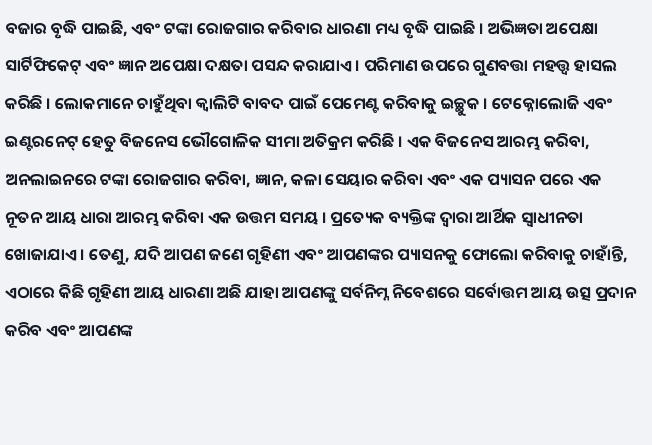ବଜାର ବୃଦ୍ଧି ପାଇଛି, ଏବଂ ଟଙ୍କା ରୋଜଗାର କରିବାର ଧାରଣା ମଧ୍ୟ ବୃଦ୍ଧି ପାଇଛି । ଅଭିଜ୍ଞତା ଅପେକ୍ଷା ସାର୍ଟିଫିକେଟ୍ ଏବଂ ଜ୍ଞାନ ଅପେକ୍ଷା ଦକ୍ଷତା ପସନ୍ଦ କରାଯାଏ । ପରିମାଣ ଉପରେ ଗୁଣବତ୍ତା ମହତ୍ତ୍ୱ ହାସଲ କରିଛି । ଲୋକମାନେ ଚାହୁଁଥିବା କ୍ୱାଲିଟି ବାବଦ ପାଇଁ ପେମେଣ୍ଟ କରିବାକୁ ଇଚ୍ଛୁକ । ଟେକ୍ନୋଲୋଜି ଏବଂ ଇଣ୍ଟରନେଟ୍ ହେତୁ ବିଜନେସ ଭୌଗୋଳିକ ସୀମା ଅତିକ୍ରମ କରିଛି । ଏକ ବିଜନେସ ଆରମ୍ଭ କରିବା, ଅନଲାଇନରେ ଟଙ୍କା ରୋଜଗାର କରିବା, ଜ୍ଞାନ, କଳା ସେୟାର କରିବା ଏବଂ ଏକ ପ୍ୟାସନ ପରେ ଏକ ନୂତନ ଆୟ ଧାରା ଆରମ୍ଭ କରିବା ଏକ ଉତ୍ତମ ସମୟ । ପ୍ରତ୍ୟେକ ବ୍ୟକ୍ତିଙ୍କ ଦ୍ୱାରା ଆର୍ଥିକ ସ୍ୱାଧୀନତା ଖୋଜାଯାଏ । ତେଣୁ, ଯଦି ଆପଣ ଜଣେ ଗୃହିଣୀ ଏବଂ ଆପଣଙ୍କର ପ୍ୟାସନକୁ ଫୋଲୋ କରିବାକୁ ଚାହାଁନ୍ତି, ଏଠାରେ କିଛି ଗୃହିଣୀ ଆୟ ଧାରଣା ଅଛି ଯାହା ଆପଣଙ୍କୁ ସର୍ବନିମ୍ନ ନିବେଶରେ ସର୍ବୋତ୍ତମ ଆୟ ଉତ୍ସ ପ୍ରଦାନ କରିବ ଏବଂ ଆପଣଙ୍କ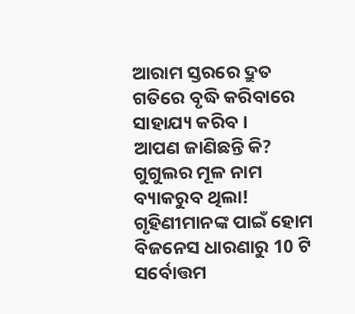ଆରାମ ସ୍ତରରେ ଦ୍ରୁତ ଗତିରେ ବୃଦ୍ଧି କରିବାରେ ସାହାଯ୍ୟ କରିବ ।
ଆପଣ ଜାଣିଛନ୍ତି କି? ଗୁଗୁଲର ମୂଳ ନାମ ବ୍ୟାକରୁବ ଥିଲା!
ଗୃହିଣୀମାନଙ୍କ ପାଇଁ ହୋମ ବିଜନେସ ଧାରଣାରୁ 10 ଟି ସର୍ବୋତ୍ତମ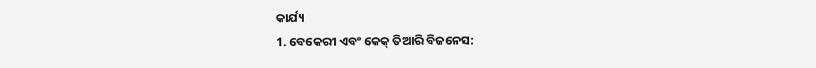କାର୍ଯ୍ୟ
1. ବେକେରୀ ଏବଂ କେକ୍ ତିଆରି ବିଜନେସ: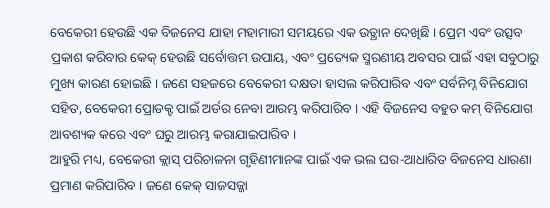ବେକେରୀ ହେଉଛି ଏକ ବିଜନେସ ଯାହା ମହାମାରୀ ସମୟରେ ଏକ ଉତ୍ଥାନ ଦେଖିଛି । ପ୍ରେମ ଏବଂ ଉତ୍ସବ ପ୍ରକାଶ କରିବାର କେକ୍ ହେଉଛି ସର୍ବୋତ୍ତମ ଉପାୟ, ଏବଂ ପ୍ରତ୍ୟେକ ସ୍ମରଣୀୟ ଅବସର ପାଇଁ ଏହା ସବୁଠାରୁ ମୁଖ୍ୟ କାରଣ ହୋଇଛି । ଜଣେ ସହଜରେ ବେକେରୀ ଦକ୍ଷତା ହାସଲ କରିପାରିବ ଏବଂ ସର୍ବନିମ୍ନ ବିନିଯୋଗ ସହିତ, ବେକେରୀ ପ୍ରୋଡକ୍ଟ ପାଇଁ ଅର୍ଡର ନେବା ଆରମ୍ଭ କରିପାରିବ । ଏହି ବିଜନେସ ବହୁତ କମ୍ ବିନିଯୋଗ ଆବଶ୍ୟକ କରେ ଏବଂ ଘରୁ ଆରମ୍ଭ କରାଯାଇପାରିବ ।
ଆହୁରି ମଧ୍ୟ, ବେକେରୀ କ୍ଲାସ୍ ପରିଚାଳନା ଗୃହିଣୀମାନଙ୍କ ପାଇଁ ଏକ ଭଲ ଘର-ଆଧାରିତ ବିଜନେସ ଧାରଣା ପ୍ରମାଣ କରିପାରିବ । ଜଣେ କେକ୍ ସାଜସଜ୍ଜା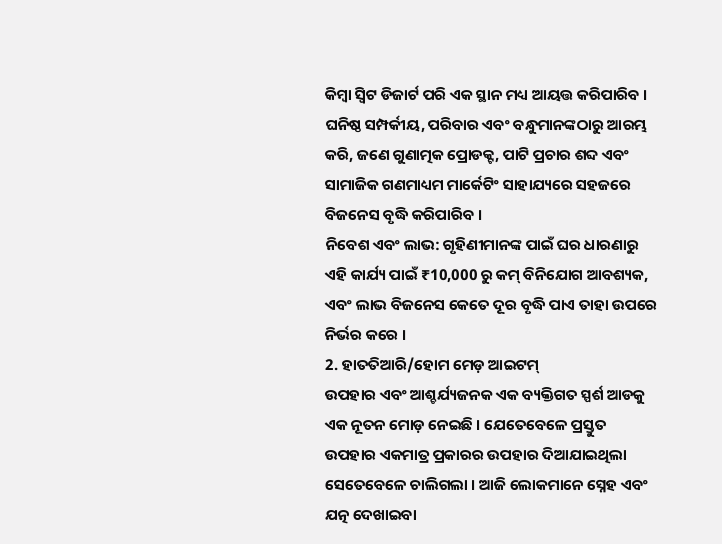କିମ୍ବା ସ୍ଵିଟ ଡିଜାର୍ଟ ପରି ଏକ ସ୍ଥାନ ମଧ୍ୟ ଆୟତ୍ତ କରିପାରିବ । ଘନିଷ୍ଠ ସମ୍ପର୍କୀୟ, ପରିବାର ଏବଂ ବନ୍ଧୁମାନଙ୍କଠାରୁ ଆରମ୍ଭ କରି, ଜଣେ ଗୁଣାତ୍ମକ ପ୍ରୋଡକ୍ଟ, ପାଟି ପ୍ରଚାର ଶବ୍ଦ ଏବଂ ସାମାଜିକ ଗଣମାଧ୍ୟମ ମାର୍କେଟିଂ ସାହାଯ୍ୟରେ ସହଜରେ ବିଜନେସ ବୃଦ୍ଧି କରିପାରିବ ।
ନିବେଶ ଏବଂ ଲାଭ: ଗୃହିଣୀମାନଙ୍କ ପାଇଁ ଘର ଧାରଣାରୁ ଏହି କାର୍ଯ୍ୟ ପାଇଁ ₹10,000 ରୁ କମ୍ ବିନିଯୋଗ ଆବଶ୍ୟକ, ଏବଂ ଲାଭ ବିଜନେସ କେତେ ଦୂର ବୃଦ୍ଧି ପାଏ ତାହା ଉପରେ ନିର୍ଭର କରେ ।
2. ହାତତିଆରି/ହୋମ ମେଡ଼ ଆଇଟମ୍
ଉପହାର ଏବଂ ଆଶ୍ଚର୍ଯ୍ୟଜନକ ଏକ ବ୍ୟକ୍ତିଗତ ସ୍ପର୍ଶ ଆଡକୁ ଏକ ନୂତନ ମୋଡ଼ ନେଇଛି । ଯେତେବେଳେ ପ୍ରସ୍ତୁତ ଉପହାର ଏକମାତ୍ର ପ୍ରକାରର ଉପହାର ଦିଆଯାଇଥିଲା ସେତେବେଳେ ଚାଲିଗଲା । ଆଜି ଲୋକମାନେ ସ୍ନେହ ଏବଂ ଯତ୍ନ ଦେଖାଇବା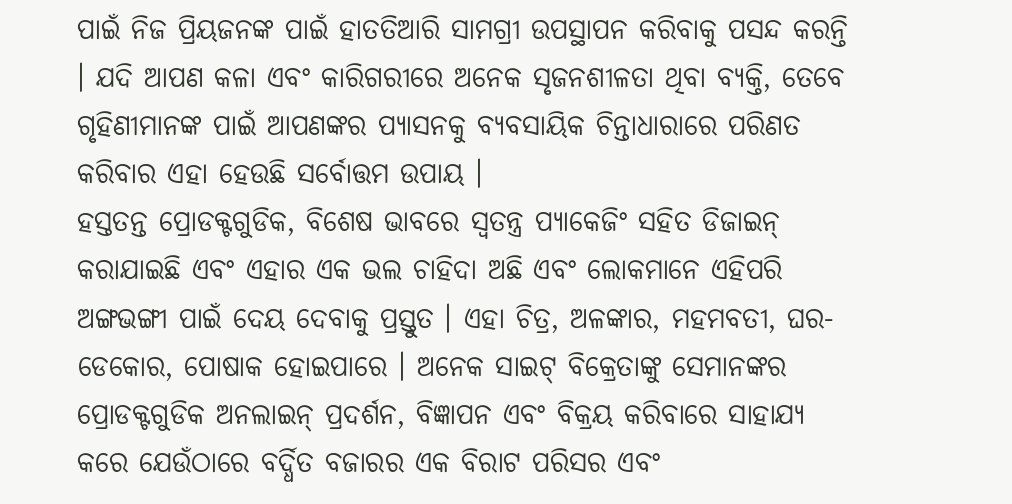ପାଇଁ ନିଜ ପ୍ରିୟଜନଙ୍କ ପାଇଁ ହାତତିଆରି ସାମଗ୍ରୀ ଉପସ୍ଥାପନ କରିବାକୁ ପସନ୍ଦ କରନ୍ତି । ଯଦି ଆପଣ କଳା ଏବଂ କାରିଗରୀରେ ଅନେକ ସୃଜନଶୀଳତା ଥିବା ବ୍ୟକ୍ତି, ତେବେ ଗୃହିଣୀମାନଙ୍କ ପାଇଁ ଆପଣଙ୍କର ପ୍ୟାସନକୁ ବ୍ୟବସାୟିକ ଚିନ୍ତାଧାରାରେ ପରିଣତ କରିବାର ଏହା ହେଉଛି ସର୍ବୋତ୍ତମ ଉପାୟ ।
ହସ୍ତତନ୍ତ ପ୍ରୋଡକ୍ଟଗୁଡିକ, ବିଶେଷ ଭାବରେ ସ୍ୱତନ୍ତ୍ର ପ୍ୟାକେଜିଂ ସହିତ ଡିଜାଇନ୍ କରାଯାଇଛି ଏବଂ ଏହାର ଏକ ଭଲ ଚାହିଦା ଅଛି ଏବଂ ଲୋକମାନେ ଏହିପରି ଅଙ୍ଗଭଙ୍ଗୀ ପାଇଁ ଦେୟ ଦେବାକୁ ପ୍ରସ୍ତୁତ । ଏହା ଚିତ୍ର, ଅଳଙ୍କାର, ମହମବତୀ, ଘର-ଡେକୋର, ପୋଷାକ ହୋଇପାରେ । ଅନେକ ସାଇଟ୍ ବିକ୍ରେତାଙ୍କୁ ସେମାନଙ୍କର ପ୍ରୋଡକ୍ଟଗୁଡିକ ଅନଲାଇନ୍ ପ୍ରଦର୍ଶନ, ବିଜ୍ଞାପନ ଏବଂ ବିକ୍ରୟ କରିବାରେ ସାହାଯ୍ୟ କରେ ଯେଉଁଠାରେ ବର୍ଦ୍ଧିତ ବଜାରର ଏକ ବିରାଟ ପରିସର ଏବଂ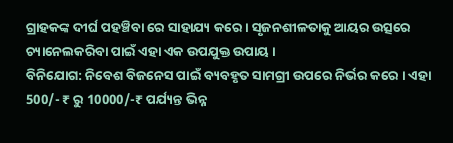ଗ୍ରାହକଙ୍କ ଦୀର୍ଘ ପହଞ୍ଚିବା ରେ ସାହାଯ୍ୟ କରେ । ସୃଜନଶୀଳତାକୁ ଆୟର ଉତ୍ସରେ ଚ୍ୟାନେଲକରିବା ପାଇଁ ଏହା ଏକ ଉପଯୁକ୍ତ ଉପାୟ ।
ବିନିଯୋଗ: ନିବେଶ ବିଜନେସ ପାଇଁ ବ୍ୟବହୃତ ସାମଗ୍ରୀ ଉପରେ ନିର୍ଭର କରେ । ଏହା 500/- ₹ ରୁ 10000/-₹ ପର୍ଯ୍ୟନ୍ତ ଭିନ୍ନ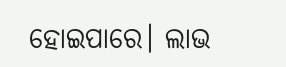ହୋଇପାରେ। ଲାଭ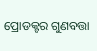ପ୍ରୋଡକ୍ଟର ଗୁଣବତ୍ତା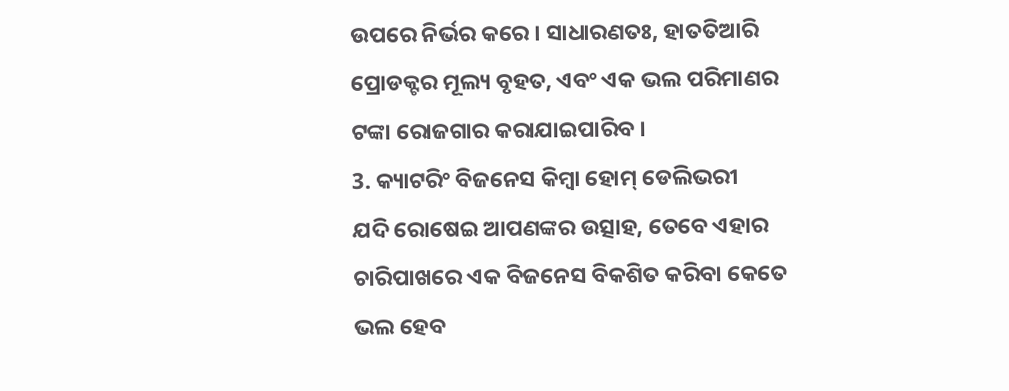ଉପରେ ନିର୍ଭର କରେ । ସାଧାରଣତଃ, ହାତତିଆରି ପ୍ରୋଡକ୍ଟର ମୂଲ୍ୟ ବୃହତ, ଏବଂ ଏକ ଭଲ ପରିମାଣର ଟଙ୍କା ରୋଜଗାର କରାଯାଇପାରିବ ।
3. କ୍ୟାଟରିଂ ବିଜନେସ କିମ୍ୱା ହୋମ୍ ଡେଲିଭରୀ
ଯଦି ରୋଷେଇ ଆପଣଙ୍କର ଉତ୍ସାହ, ତେବେ ଏହାର ଚାରିପାଖରେ ଏକ ବିଜନେସ ବିକଶିତ କରିବା କେତେ ଭଲ ହେବ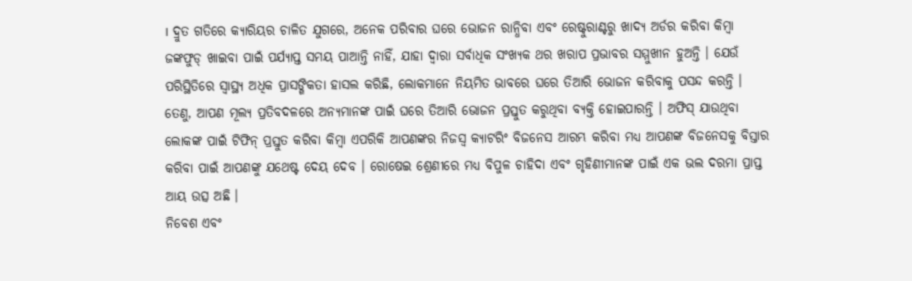। ଦ୍ରୁତ ଗତିରେ କ୍ୟାରିୟର ଚାଳିତ ଯୁଗରେ, ଅନେକ ପରିବାର ଘରେ ଭୋଜନ ରାନ୍ଧିବା ଏବଂ ରେଷ୍ଟୁରାଣ୍ଟରୁ ଖାଦ୍ୟ ଅର୍ଡର କରିବା କିମ୍ବା ଜଙ୍କଫୁଡ୍ ଖାଇବା ପାଇଁ ପର୍ଯ୍ୟାପ୍ତ ସମୟ ପାଆନ୍ତି ନାହିଁ, ଯାହା ଦ୍ୱାରା ସର୍ବାଧିକ ସଂଖ୍ୟକ ଥର ଖରାପ ପ୍ରଭାବର ସମ୍ମୁଖୀନ ହୁଅନ୍ତି । ଯେଉଁ ପରିସ୍ଥିତିରେ ସ୍ୱାସ୍ଥ୍ୟ ଅଧିକ ପ୍ରାସଙ୍ଗିକତା ହାସଲ କରିଛି, ଲୋକମାନେ ନିୟମିତ ଭାବରେ ଘରେ ତିଆରି ଭୋଜନ କରିବାକୁ ପସନ୍ଦ କରନ୍ତି ।
ତେଣୁ, ଆପଣ ମୂଲ୍ୟ ପ୍ରତିବଦଳରେ ଅନ୍ୟମାନଙ୍କ ପାଇଁ ଘରେ ତିଆରି ଭୋଜନ ପ୍ରସ୍ତୁତ କରୁଥିବା ବ୍ୟକ୍ତି ହୋଇପାରନ୍ତି । ଅଫିସ୍ ଯାଉଥିବା ଲୋକଙ୍କ ପାଇଁ ଟିଫିନ୍ ପ୍ରସ୍ତୁତ କରିବା କିମ୍ବା ଏପରିକି ଆପଣଙ୍କର ନିଜସ୍ୱ କ୍ୟାଟରିଂ ବିଜନେସ ଆରମ୍ଭ କରିବା ମଧ୍ୟ ଆପଣଙ୍କ ବିଜନେସକୁ ବିସ୍ତାର କରିବା ପାଇଁ ଆପଣଙ୍କୁ ଯଥେଷ୍ଟ ଦେୟ ଦେବ । ରୋଷେଇ ଶ୍ରେଣୀରେ ମଧ୍ୟ ବିପୁଳ ଚାହିଦା ଏବଂ ଗୃହିଣୀମାନଙ୍କ ପାଇଁ ଏକ ଭଲ ଦରମା ପ୍ରାପ୍ତ ଆୟ ଉତ୍ସ ଅଛି ।
ନିବେଶ ଏବଂ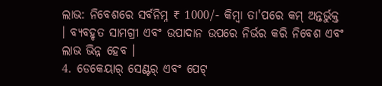ଲାଭ: ନିବେଶରେ ସର୍ବନିମ୍ନ ₹ 1000/- କିମ୍ବା ତା'ପରେ କମ୍ ଅନ୍ତର୍ଭୁକ୍ତ । ବ୍ୟବହୃତ ସାମଗ୍ରୀ ଏବଂ ଉପାଦାନ ଉପରେ ନିର୍ଭର କରି ନିବେଶ ଏବଂ ଲାଭ ଭିନ୍ନ ହେବ ।
4. ଡେକେୟାର୍ ସେଣ୍ଟର୍ ଏବଂ ପେଟ୍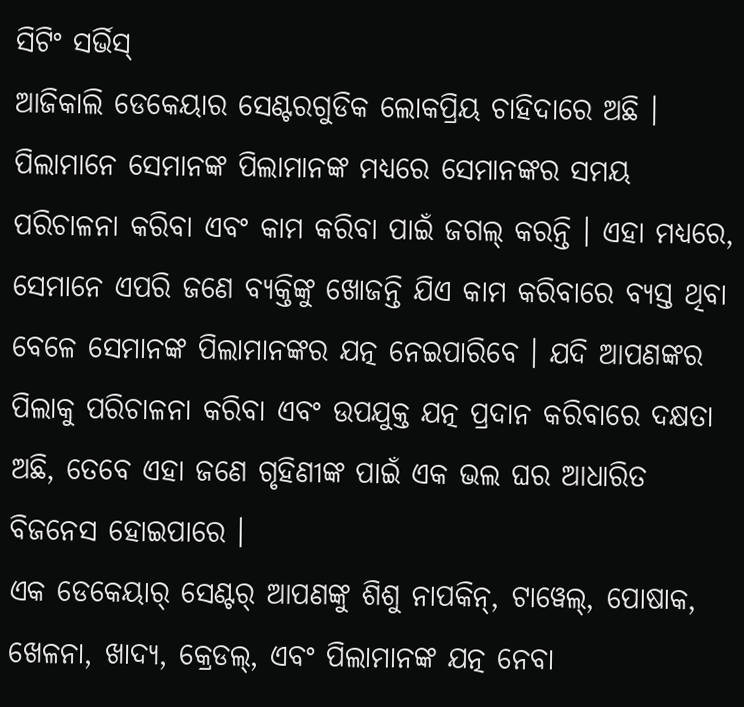ସିଟିଂ ସର୍ଭିସ୍
ଆଜିକାଲି ଡେକେୟାର ସେଣ୍ଟରଗୁଡିକ ଲୋକପ୍ରିୟ ଚାହିଦାରେ ଅଛି । ପିଲାମାନେ ସେମାନଙ୍କ ପିଲାମାନଙ୍କ ମଧ୍ୟରେ ସେମାନଙ୍କର ସମୟ ପରିଚାଳନା କରିବା ଏବଂ କାମ କରିବା ପାଇଁ ଜଗଲ୍ କରନ୍ତି । ଏହା ମଧ୍ୟରେ, ସେମାନେ ଏପରି ଜଣେ ବ୍ୟକ୍ତିଙ୍କୁ ଖୋଜନ୍ତି ଯିଏ କାମ କରିବାରେ ବ୍ୟସ୍ତ ଥିବା ବେଳେ ସେମାନଙ୍କ ପିଲାମାନଙ୍କର ଯତ୍ନ ନେଇପାରିବେ । ଯଦି ଆପଣଙ୍କର ପିଲାକୁ ପରିଚାଳନା କରିବା ଏବଂ ଉପଯୁକ୍ତ ଯତ୍ନ ପ୍ରଦାନ କରିବାରେ ଦକ୍ଷତା ଅଛି, ତେବେ ଏହା ଜଣେ ଗୃହିଣୀଙ୍କ ପାଇଁ ଏକ ଭଲ ଘର ଆଧାରିତ ବିଜନେସ ହୋଇପାରେ ।
ଏକ ଡେକେୟାର୍ ସେଣ୍ଟର୍ ଆପଣଙ୍କୁ ଶିଶୁ ନାପକିନ୍, ଟାୱେଲ୍, ପୋଷାକ, ଖେଳନା, ଖାଦ୍ୟ, କ୍ରେଡଲ୍, ଏବଂ ପିଲାମାନଙ୍କ ଯତ୍ନ ନେବା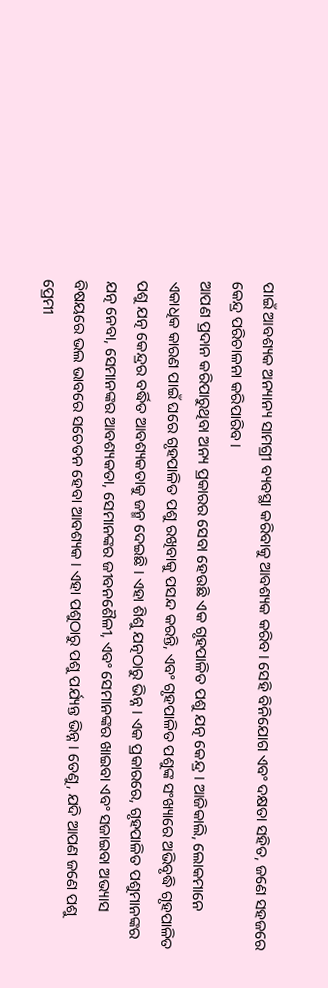ପାଇଁ ଆବଶ୍ୟକ ଅନ୍ୟାନ୍ୟ ସାମଗ୍ରୀ ବ୍ୟବସ୍ଥା କରିବାକୁ ଆବଶ୍ୟକ କରିବ। ସେହି ବିନିଯୋଗ ଏବଂ ଦକ୍ଷତା ସହିତ, ଜଣେ ସହଜରେ କେନ୍ଦ୍ର ପରିଚାଳନା କରିପାରିବ ।
ଆପଣ ପ୍ରଦାନ କରିପାରୁଥିବା ଅନ୍ୟ ପ୍ରକାରର ସେବା ହେଉଛି ଏକ ଗୃହପାଳିତ ପଶୁ ଯତ୍ନ କେନ୍ଦ୍ର । ଆଜିକାଲି, ଲୋକମାନେ ଏକାଧିକ କାରଣ ପାଇଁ ଘରେ ଗୃହପାଳିତ ପଶୁ ରଖିବାକୁ ପସନ୍ଦ କରନ୍ତି, ଏବଂ ଗୃହପାଳିତ ପଶୁଙ୍କ ସଂଖ୍ୟାରେ ଅଭିବୃଦ୍ଧି ଗୃହପାଳିତ ପଶୁ ଯତ୍ନ କେନ୍ଦ୍ରର ବର୍ଦ୍ଧିତ ଆବଶ୍ୟକତାକୁ ଜନ୍ମ ଦେଇଛି । ଏହା ଶିଶୁ ଯତ୍ନଠାରୁ ଭିନ୍ନ । ଏକ ପ୍ରକାରରେ, ଗୃହପାଳିତ ପଶୁମାନଙ୍କର ଯତ୍ନ ନେବା, ସେମାନଙ୍କର ଆବଶ୍ୟକତା, ସେମାନଙ୍କର ଜୀବନଶୈଳୀ, ଏବଂ ସେମାନଙ୍କର ଖାଇବା ଏବଂ ସଜାଇବା ଅଭ୍ୟାସ ବିଷୟରେ ଭଲ ଭାବରେ ସଚେତନ ହେବା ଆବଶ୍ୟକ । ଏହା ପଶୁଠାରୁ ପଶୁ ପର୍ଯ୍ୟନ୍ତ ଭିନ୍ନ । ତେଣୁ, ଯଦି ଆପଣ ଜଣେ ପଶୁ ପ୍ରେମୀ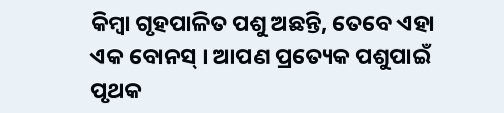କିମ୍ବା ଗୃହପାଳିତ ପଶୁ ଅଛନ୍ତି, ତେବେ ଏହା ଏକ ବୋନସ୍ । ଆପଣ ପ୍ରତ୍ୟେକ ପଶୁପାଇଁ ପୃଥକ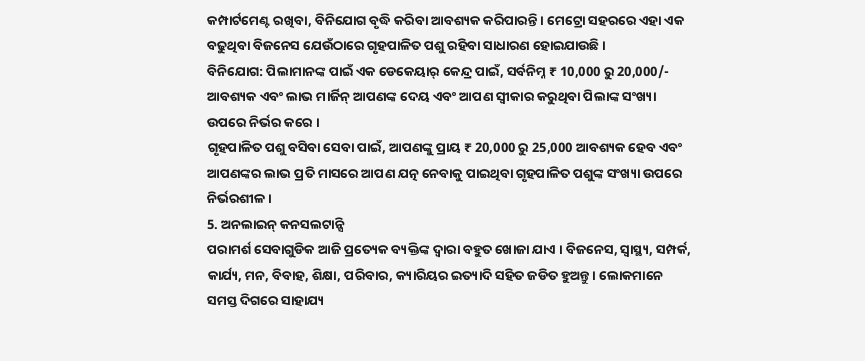କମ୍ପାର୍ଟମେଣ୍ଟ ରଖିବା, ବିନିଯୋଗ ବୃଦ୍ଧି କରିବା ଆବଶ୍ୟକ କରିପାରନ୍ତି । ମେଟ୍ରୋ ସହରରେ ଏହା ଏକ ବଢୁଥିବା ବିଜନେସ ଯେଉଁଠାରେ ଗୃହପାଳିତ ପଶୁ ରହିବା ସାଧାରଣ ହୋଇଯାଉଛି ।
ବିନିଯୋଗ: ପିଲାମାନଙ୍କ ପାଇଁ ଏକ ଡେକେୟାର୍ କେନ୍ଦ୍ର ପାଇଁ, ସର୍ବନିମ୍ନ ₹ 10,000 ରୁ 20,000/- ଆବଶ୍ୟକ ଏବଂ ଲାଭ ମାର୍ଜିନ୍ ଆପଣଙ୍କ ଦେୟ ଏବଂ ଆପଣ ସ୍ୱୀକାର କରୁଥିବା ପିଲାଙ୍କ ସଂଖ୍ୟା ଉପରେ ନିର୍ଭର କରେ ।
ଗୃହପାଳିତ ପଶୁ ବସିବା ସେବା ପାଇଁ, ଆପଣଙ୍କୁ ପ୍ରାୟ ₹ 20,000 ରୁ 25,000 ଆବଶ୍ୟକ ହେବ ଏବଂ ଆପଣଙ୍କର ଲାଭ ପ୍ରତି ମାସରେ ଆପଣ ଯତ୍ନ ନେବାକୁ ପାଇଥିବା ଗୃହପାଳିତ ପଶୁଙ୍କ ସଂଖ୍ୟା ଉପରେ ନିର୍ଭରଶୀଳ ।
5. ଅନଲାଇନ୍ କନସଲଟାନ୍ସି
ପରାମର୍ଶ ସେବାଗୁଡିକ ଆଜି ପ୍ରତ୍ୟେକ ବ୍ୟକ୍ତିଙ୍କ ଦ୍ୱାରା ବହୁତ ଖୋଜା ଯାଏ । ବିଜନେସ, ସ୍ୱାସ୍ଥ୍ୟ, ସମ୍ପର୍କ, କାର୍ଯ୍ୟ, ମନ, ବିବାହ, ଶିକ୍ଷା, ପରିବାର, କ୍ୟାରିୟର ଇତ୍ୟାଦି ସହିତ ଜଡିତ ହୁଅନ୍ତୁ । ଲୋକମାନେ ସମସ୍ତ ଦିଗରେ ସାହାଯ୍ୟ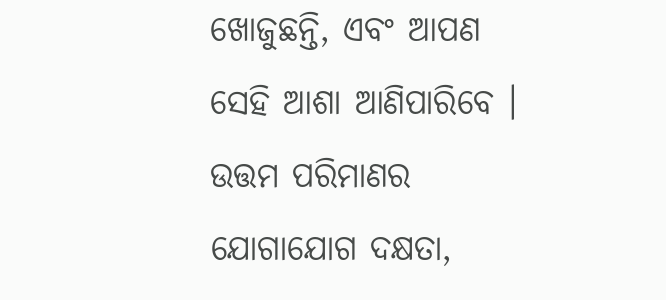ଖୋଜୁଛନ୍ତି, ଏବଂ ଆପଣ ସେହି ଆଶା ଆଣିପାରିବେ । ଉତ୍ତମ ପରିମାଣର ଯୋଗାଯୋଗ ଦକ୍ଷତା,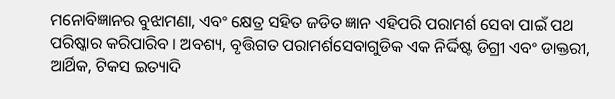ମନୋବିଜ୍ଞାନର ବୁଝାମଣା, ଏବଂ କ୍ଷେତ୍ର ସହିତ ଜଡିତ ଜ୍ଞାନ ଏହିପରି ପରାମର୍ଶ ସେବା ପାଇଁ ପଥ ପରିଷ୍କାର କରିପାରିବ । ଅବଶ୍ୟ, ବୃତ୍ତିଗତ ପରାମର୍ଶସେବାଗୁଡିକ ଏକ ନିର୍ଦ୍ଦିଷ୍ଟ ଡିଗ୍ରୀ ଏବଂ ଡାକ୍ତରୀ, ଆର୍ଥିକ, ଟିକସ ଇତ୍ୟାଦି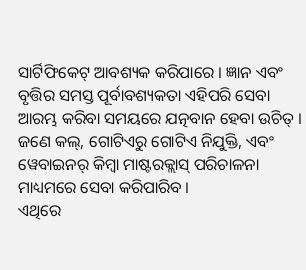ସାର୍ଟିଫିକେଟ୍ ଆବଶ୍ୟକ କରିପାରେ । ଜ୍ଞାନ ଏବଂ ବୃତ୍ତିର ସମସ୍ତ ପୂର୍ବାବଶ୍ୟକତା ଏହିପରି ସେବା ଆରମ୍ଭ କରିବା ସମୟରେ ଯତ୍ନବାନ ହେବା ଉଚିତ୍ । ଜଣେ କଲ୍, ଗୋଟିଏରୁ ଗୋଟିଏ ନିଯୁକ୍ତି, ଏବଂ ୱେବାଇନର୍ କିମ୍ବା ମାଷ୍ଟରକ୍ଲାସ୍ ପରିଚାଳନା ମାଧ୍ୟମରେ ସେବା କରିପାରିବ ।
ଏଥିରେ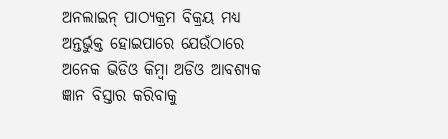ଅନଲାଇନ୍ ପାଠ୍ୟକ୍ରମ ବିକ୍ରୟ ମଧ୍ୟ ଅନ୍ତର୍ଭୁକ୍ତ ହୋଇପାରେ ଯେଉଁଠାରେ ଅନେକ ଭିଡିଓ କିମ୍ବା ଅଡିଓ ଆବଶ୍ୟକ ଜ୍ଞାନ ବିସ୍ତାର କରିବାକୁ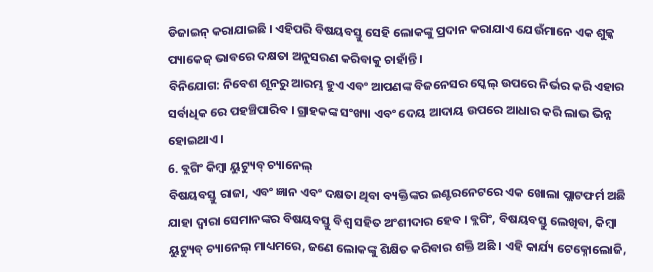ଡିଜାଇନ୍ କରାଯାଇଛି । ଏହିପରି ବିଷୟବସ୍ତୁ ସେହି ଲୋକଙ୍କୁ ପ୍ରଦାନ କରାଯାଏ ଯେଉଁମାନେ ଏକ ଶୁଳ୍କ ପ୍ୟାକେଜ୍ ଭାବରେ ଦକ୍ଷତା ଅନୁସରଣ କରିବାକୁ ଚାହାଁନ୍ତି ।
ବିନିଯୋଗ: ନିବେଶ ଶୂନରୁ ଆରମ୍ଭ ହୁଏ ଏବଂ ଆପଣଙ୍କ ବିଜନେସର ସ୍କେଲ୍ ଉପରେ ନିର୍ଭର କରି ଏହାର ସର୍ବାଧିକ ରେ ପହଞ୍ଚିପାରିବ । ଗ୍ରାହକଙ୍କ ସଂଖ୍ୟା ଏବଂ ଦେୟ ଆଦାୟ ଉପରେ ଆଧାର କରି ଲାଭ ଭିନ୍ନ ହୋଇଥାଏ ।
6. ବ୍ଲଗିଂ କିମ୍ୱା ୟୁଟ୍ୟୁବ୍ ଚ୍ୟାନେଲ୍
ବିଷୟବସ୍ତୁ ରାଜା, ଏବଂ ଜ୍ଞାନ ଏବଂ ଦକ୍ଷତା ଥିବା ବ୍ୟକ୍ତିଙ୍କର ଇଣ୍ଟରନେଟରେ ଏକ ଖୋଲା ପ୍ଲାଟଫର୍ମ ଅଛି ଯାହା ଦ୍ୱାରା ସେମାନଙ୍କର ବିଷୟବସ୍ତୁ ବିଶ୍ୱ ସହିତ ଅଂଶୀଦାର ହେବ । ବ୍ଲଗିଂ, ବିଷୟବସ୍ତୁ ଲେଖିବା, କିମ୍ୱା ୟୁଟ୍ୟୁବ୍ ଚ୍ୟାନେଲ୍ ମାଧ୍ୟମରେ, ଜଣେ ଲୋକଙ୍କୁ ଶିକ୍ଷିତ କରିବାର ଶକ୍ତି ଅଛି । ଏହି କାର୍ଯ୍ୟ ଟେକ୍ନୋଲୋଜି,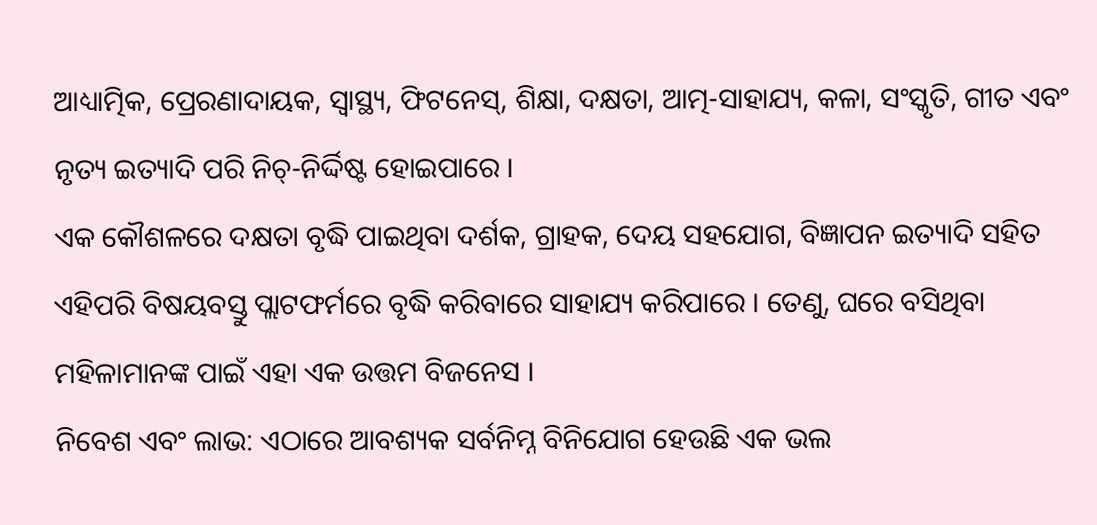ଆଧ୍ୟାତ୍ମିକ, ପ୍ରେରଣାଦାୟକ, ସ୍ୱାସ୍ଥ୍ୟ, ଫିଟନେସ୍, ଶିକ୍ଷା, ଦକ୍ଷତା, ଆତ୍ମ-ସାହାଯ୍ୟ, କଳା, ସଂସ୍କୃତି, ଗୀତ ଏବଂ ନୃତ୍ୟ ଇତ୍ୟାଦି ପରି ନିଚ୍-ନିର୍ଦ୍ଦିଷ୍ଟ ହୋଇପାରେ ।
ଏକ କୌଶଳରେ ଦକ୍ଷତା ବୃଦ୍ଧି ପାଇଥିବା ଦର୍ଶକ, ଗ୍ରାହକ, ଦେୟ ସହଯୋଗ, ବିଜ୍ଞାପନ ଇତ୍ୟାଦି ସହିତ ଏହିପରି ବିଷୟବସ୍ତୁ ପ୍ଲାଟଫର୍ମରେ ବୃଦ୍ଧି କରିବାରେ ସାହାଯ୍ୟ କରିପାରେ । ତେଣୁ, ଘରେ ବସିଥିବା ମହିଳାମାନଙ୍କ ପାଇଁ ଏହା ଏକ ଉତ୍ତମ ବିଜନେସ ।
ନିବେଶ ଏବଂ ଲାଭ: ଏଠାରେ ଆବଶ୍ୟକ ସର୍ବନିମ୍ନ ବିନିଯୋଗ ହେଉଛି ଏକ ଭଲ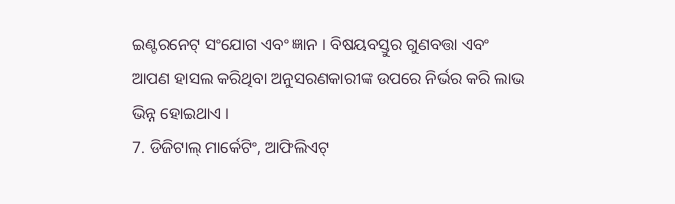ଇଣ୍ଟରନେଟ୍ ସଂଯୋଗ ଏବଂ ଜ୍ଞାନ । ବିଷୟବସ୍ତୁର ଗୁଣବତ୍ତା ଏବଂ ଆପଣ ହାସଲ କରିଥିବା ଅନୁସରଣକାରୀଙ୍କ ଉପରେ ନିର୍ଭର କରି ଲାଭ ଭିନ୍ନ ହୋଇଥାଏ ।
7. ଡିଜିଟାଲ୍ ମାର୍କେଟିଂ, ଆଫିଲିଏଟ୍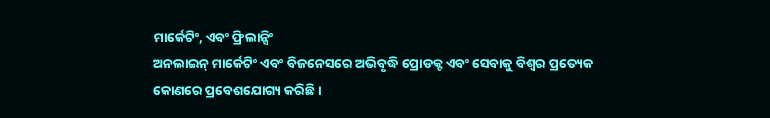ମାର୍କେଟିଂ, ଏବଂ ଫ୍ରିଲାନ୍ସିଂ
ଅନଲାଇନ୍ ମାର୍କେଟିଂ ଏବଂ ବିଜନେସରେ ଅଭିବୃଦ୍ଧି ପ୍ରୋଡକ୍ଟ ଏବଂ ସେବାକୁ ବିଶ୍ୱର ପ୍ରତ୍ୟେକ କୋଣରେ ପ୍ରବେଶଯୋଗ୍ୟ କରିଛି ।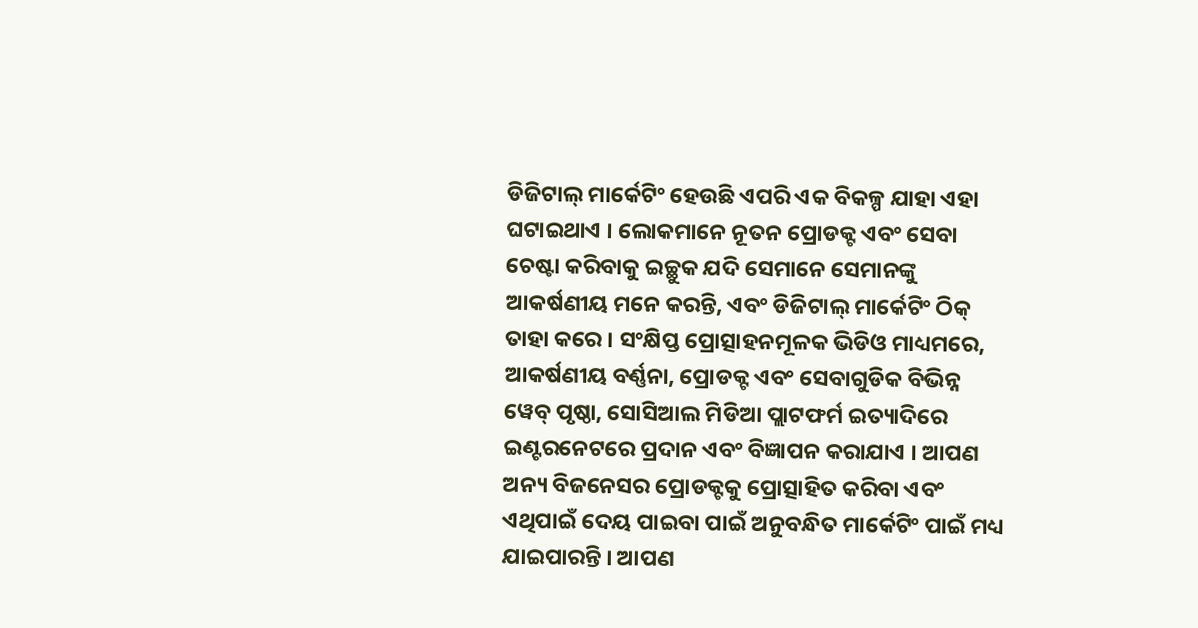ଡିଜିଟାଲ୍ ମାର୍କେଟିଂ ହେଉଛି ଏପରି ଏକ ବିକଳ୍ପ ଯାହା ଏହା ଘଟାଇଥାଏ । ଲୋକମାନେ ନୂତନ ପ୍ରୋଡକ୍ଟ ଏବଂ ସେବା ଚେଷ୍ଟା କରିବାକୁ ଇଚ୍ଛୁକ ଯଦି ସେମାନେ ସେମାନଙ୍କୁ ଆକର୍ଷଣୀୟ ମନେ କରନ୍ତି, ଏବଂ ଡିଜିଟାଲ୍ ମାର୍କେଟିଂ ଠିକ୍ ତାହା କରେ । ସଂକ୍ଷିପ୍ତ ପ୍ରୋତ୍ସାହନମୂଳକ ଭିଡିଓ ମାଧ୍ୟମରେ, ଆକର୍ଷଣୀୟ ବର୍ଣ୍ଣନା, ପ୍ରୋଡକ୍ଟ ଏବଂ ସେବାଗୁଡିକ ବିଭିନ୍ନ ୱେବ୍ ପୃଷ୍ଠା, ସୋସିଆଲ ମିଡିଆ ପ୍ଲାଟଫର୍ମ ଇତ୍ୟାଦିରେ ଇଣ୍ଟରନେଟରେ ପ୍ରଦାନ ଏବଂ ବିଜ୍ଞାପନ କରାଯାଏ । ଆପଣ ଅନ୍ୟ ବିଜନେସର ପ୍ରୋଡକ୍ଟକୁ ପ୍ରୋତ୍ସାହିତ କରିବା ଏବଂ ଏଥିପାଇଁ ଦେୟ ପାଇବା ପାଇଁ ଅନୁବନ୍ଧିତ ମାର୍କେଟିଂ ପାଇଁ ମଧ୍ୟ ଯାଇପାରନ୍ତି । ଆପଣ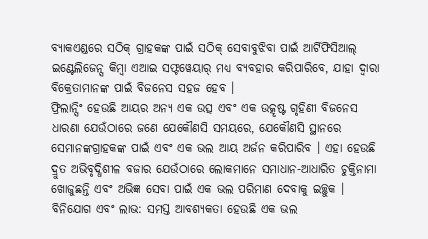ବ୍ୟାକଏଣ୍ଡରେ ସଠିକ୍ ଗ୍ରାହକଙ୍କ ପାଇଁ ସଠିକ୍ ସେବାବୁଝିବା ପାଇଁ ଆର୍ଟିଫିସିଆଲ୍ ଇଣ୍ଟେଲିଜେନ୍ସ କିମ୍ବା ଏଆଇ ସଫ୍ଟୱେୟାର୍ ମଧ୍ୟ ବ୍ୟବହାର କରିପାରିବେ, ଯାହା ଦ୍ୱାରା ବିକ୍ରେତାମାନଙ୍କ ପାଇଁ ବିଜନେସ ସହଜ ହେବ ।
ଫ୍ରିଲାନ୍ସିଂ ହେଉଛି ଆୟର ଅନ୍ୟ ଏକ ଉତ୍ସ ଏବଂ ଏକ ଉତ୍କୃଷ୍ଟ ଗୃହିଣୀ ବିଜନେସ ଧାରଣା ଯେଉଁଠାରେ ଜଣେ ଯେକୌଣସି ସମୟରେ, ଯେକୌଣସି ସ୍ଥାନରେ ସେମାନଙ୍କଗ୍ରାହକଙ୍କ ପାଇଁ ଏବଂ ଏକ ଭଲ ଆୟ ଅର୍ଜନ କରିପାରିବ । ଏହା ହେଉଛି ଦ୍ରୁତ ଅଭିବୃଦ୍ଧିଶୀଳ ବଜାର ଯେଉଁଠାରେ ଲୋକମାନେ ସମାଧାନ-ଆଧାରିତ ଚୁକ୍ତିନାମା ଖୋଜୁଛନ୍ତି ଏବଂ ଅଭିଜ୍ଞ ସେବା ପାଇଁ ଏକ ଭଲ ପରିମାଣ ଦେବାକୁ ଇଚ୍ଛୁକ ।
ବିନିଯୋଗ ଏବଂ ଲାଭ: ସମସ୍ତ ଆବଶ୍ୟକତା ହେଉଛି ଏକ ଭଲ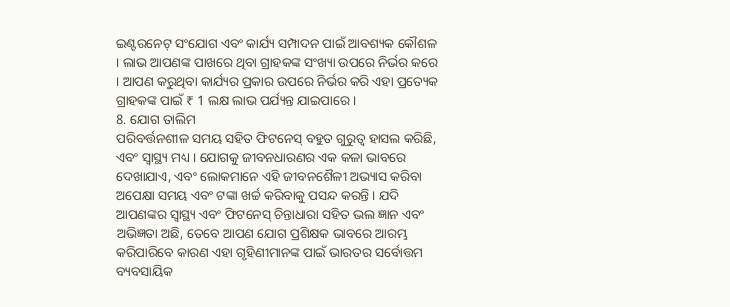ଇଣ୍ଟରନେଟ୍ ସଂଯୋଗ ଏବଂ କାର୍ଯ୍ୟ ସମ୍ପାଦନ ପାଇଁ ଆବଶ୍ୟକ କୌଶଳ । ଲାଭ ଆପଣଙ୍କ ପାଖରେ ଥିବା ଗ୍ରାହକଙ୍କ ସଂଖ୍ୟା ଉପରେ ନିର୍ଭର କରେ । ଆପଣ କରୁଥିବା କାର୍ଯ୍ୟର ପ୍ରକାର ଉପରେ ନିର୍ଭର କରି ଏହା ପ୍ରତ୍ୟେକ ଗ୍ରାହକଙ୍କ ପାଇଁ ₹ 1 ଲକ୍ଷ ଲାଭ ପର୍ଯ୍ୟନ୍ତ ଯାଇପାରେ ।
8. ଯୋଗ ତାଲିମ
ପରିବର୍ତ୍ତନଶୀଳ ସମୟ ସହିତ ଫିଟନେସ୍ ବହୁତ ଗୁରୁତ୍ୱ ହାସଲ କରିଛି, ଏବଂ ସ୍ୱାସ୍ଥ୍ୟ ମଧ୍ୟ । ଯୋଗକୁ ଜୀବନଧାରଣର ଏକ କଳା ଭାବରେ ଦେଖାଯାଏ, ଏବଂ ଲୋକମାନେ ଏହି ଜୀବନଶୈଳୀ ଅଭ୍ୟାସ କରିବା ଅପେକ୍ଷା ସମୟ ଏବଂ ଟଙ୍କା ଖର୍ଚ୍ଚ କରିବାକୁ ପସନ୍ଦ କରନ୍ତି । ଯଦି ଆପଣଙ୍କର ସ୍ୱାସ୍ଥ୍ୟ ଏବଂ ଫିଟନେସ୍ ଚିନ୍ତାଧାରା ସହିତ ଭଲ ଜ୍ଞାନ ଏବଂ ଅଭିଜ୍ଞତା ଅଛି, ତେବେ ଆପଣ ଯୋଗ ପ୍ରଶିକ୍ଷକ ଭାବରେ ଆରମ୍ଭ କରିପାରିବେ କାରଣ ଏହା ଗୃହିଣୀମାନଙ୍କ ପାଇଁ ଭାରତର ସର୍ବୋତ୍ତମ ବ୍ୟବସାୟିକ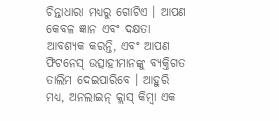ଚିନ୍ତାଧାରା ମଧ୍ୟରୁ ଗୋଟିଏ । ଆପଣ କେବଳ ଜ୍ଞାନ ଏବଂ ଦକ୍ଷତା ଆବଶ୍ୟକ କରନ୍ତି, ଏବଂ ଆପଣ ଫିଟନେସ୍ ଉତ୍ସାହୀମାନଙ୍କୁ ବ୍ୟକ୍ତିଗତ ତାଲିମ ଦେଇପାରିବେ । ଆହୁରି ମଧ୍ୟ, ଅନଲାଇନ୍ କ୍ଲାସ୍ କିମ୍ବା ଏକ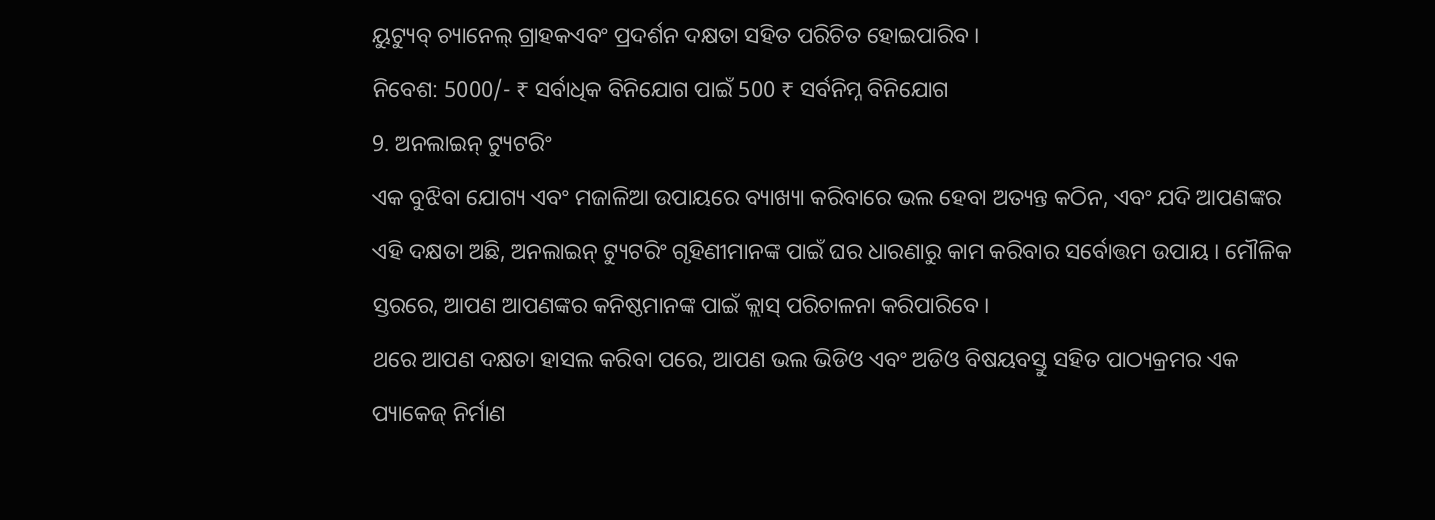ୟୁଟ୍ୟୁବ୍ ଚ୍ୟାନେଲ୍ ଗ୍ରାହକଏବଂ ପ୍ରଦର୍ଶନ ଦକ୍ଷତା ସହିତ ପରିଚିତ ହୋଇପାରିବ ।
ନିବେଶ: 5000/- ₹ ସର୍ବାଧିକ ବିନିଯୋଗ ପାଇଁ 500 ₹ ସର୍ବନିମ୍ନ ବିନିଯୋଗ
9. ଅନଲାଇନ୍ ଟ୍ୟୁଟରିଂ
ଏକ ବୁଝିବା ଯୋଗ୍ୟ ଏବଂ ମଜାଳିଆ ଉପାୟରେ ବ୍ୟାଖ୍ୟା କରିବାରେ ଭଲ ହେବା ଅତ୍ୟନ୍ତ କଠିନ, ଏବଂ ଯଦି ଆପଣଙ୍କର ଏହି ଦକ୍ଷତା ଅଛି, ଅନଲାଇନ୍ ଟ୍ୟୁଟରିଂ ଗୃହିଣୀମାନଙ୍କ ପାଇଁ ଘର ଧାରଣାରୁ କାମ କରିବାର ସର୍ବୋତ୍ତମ ଉପାୟ । ମୌଳିକ ସ୍ତରରେ, ଆପଣ ଆପଣଙ୍କର କନିଷ୍ଠମାନଙ୍କ ପାଇଁ କ୍ଲାସ୍ ପରିଚାଳନା କରିପାରିବେ ।
ଥରେ ଆପଣ ଦକ୍ଷତା ହାସଲ କରିବା ପରେ, ଆପଣ ଭଲ ଭିଡିଓ ଏବଂ ଅଡିଓ ବିଷୟବସ୍ତୁ ସହିତ ପାଠ୍ୟକ୍ରମର ଏକ ପ୍ୟାକେଜ୍ ନିର୍ମାଣ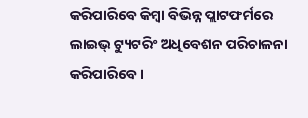କରିପାରିବେ କିମ୍ବା ବିଭିନ୍ନ ପ୍ଲାଟଫର୍ମରେ ଲାଇଭ୍ ଟ୍ୟୁଟରିଂ ଅଧିବେଶନ ପରିଚାଳନା କରିପାରିବେ ।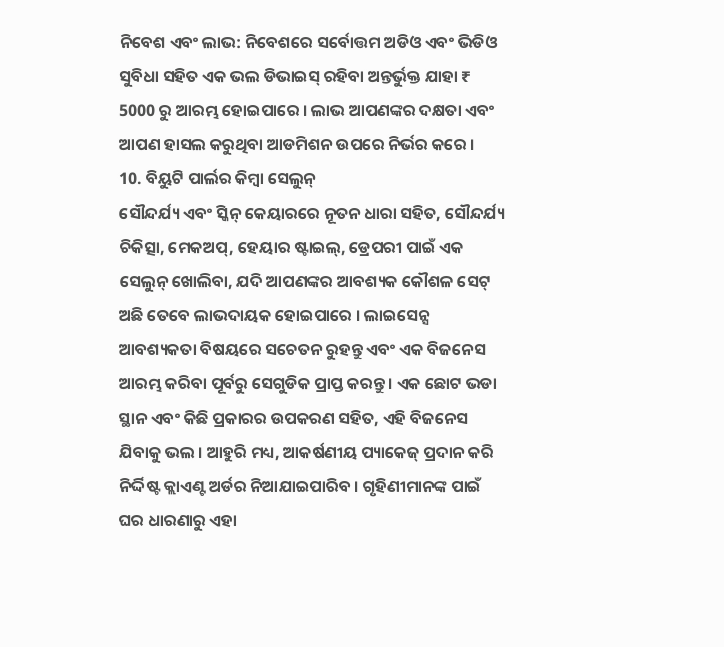ନିବେଶ ଏବଂ ଲାଭ: ନିବେଶରେ ସର୍ବୋତ୍ତମ ଅଡିଓ ଏବଂ ଭିଡିଓ ସୁବିଧା ସହିତ ଏକ ଭଲ ଡିଭାଇସ୍ ରହିବା ଅନ୍ତର୍ଭୁକ୍ତ ଯାହା ₹ 5000 ରୁ ଆରମ୍ଭ ହୋଇପାରେ । ଲାଭ ଆପଣଙ୍କର ଦକ୍ଷତା ଏବଂ ଆପଣ ହାସଲ କରୁଥିବା ଆଡମିଶନ ଉପରେ ନିର୍ଭର କରେ ।
10. ବିୟୁଟି ପାର୍ଲର କିମ୍ବା ସେଲୁନ୍
ସୌନ୍ଦର୍ଯ୍ୟ ଏବଂ ସ୍କିନ୍ କେୟାରରେ ନୂତନ ଧାରା ସହିତ, ସୌନ୍ଦର୍ଯ୍ୟ ଚିକିତ୍ସା, ମେକଅପ୍, ହେୟାର ଷ୍ଟାଇଲ୍, ଡ୍ରେପରୀ ପାଇଁ ଏକ ସେଲୁନ୍ ଖୋଲିବା, ଯଦି ଆପଣଙ୍କର ଆବଶ୍ୟକ କୌଶଳ ସେଟ୍ ଅଛି ତେବେ ଲାଭଦାୟକ ହୋଇପାରେ । ଲାଇସେନ୍ସ ଆବଶ୍ୟକତା ବିଷୟରେ ସଚେତନ ରୁହନ୍ତୁ ଏବଂ ଏକ ବିଜନେସ ଆରମ୍ଭ କରିବା ପୂର୍ବରୁ ସେଗୁଡିକ ପ୍ରାପ୍ତ କରନ୍ତୁ । ଏକ ଛୋଟ ଭଡା ସ୍ଥାନ ଏବଂ କିଛି ପ୍ରକାରର ଉପକରଣ ସହିତ, ଏହି ବିଜନେସ ଯିବାକୁ ଭଲ । ଆହୁରି ମଧ୍ୟ, ଆକର୍ଷଣୀୟ ପ୍ୟାକେଜ୍ ପ୍ରଦାନ କରି ନିର୍ଦ୍ଦିଷ୍ଟ କ୍ଲାଏଣ୍ଟ ଅର୍ଡର ନିଆଯାଇପାରିବ । ଗୃହିଣୀମାନଙ୍କ ପାଇଁ ଘର ଧାରଣାରୁ ଏହା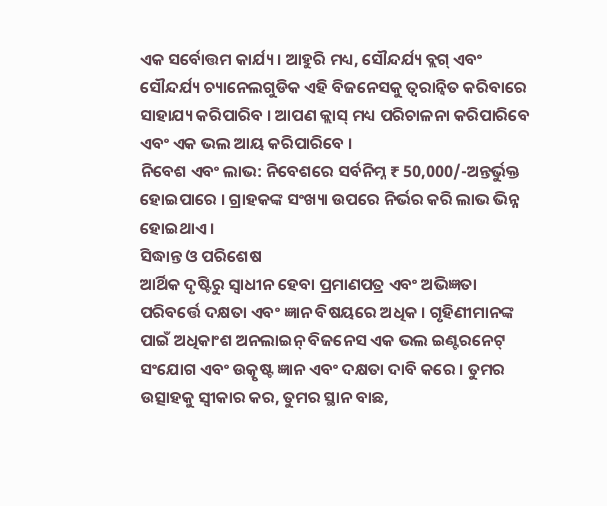ଏକ ସର୍ବୋତ୍ତମ କାର୍ଯ୍ୟ । ଆହୁରି ମଧ୍ୟ, ସୌନ୍ଦର୍ଯ୍ୟ ବ୍ଲଗ୍ ଏବଂ ସୌନ୍ଦର୍ଯ୍ୟ ଚ୍ୟାନେଲଗୁଡିକ ଏହି ବିଜନେସକୁ ତ୍ୱରାନ୍ୱିତ କରିବାରେ ସାହାଯ୍ୟ କରିପାରିବ । ଆପଣ କ୍ଲାସ୍ ମଧ୍ୟ ପରିଚାଳନା କରିପାରିବେ ଏବଂ ଏକ ଭଲ ଆୟ କରିପାରିବେ ।
ନିବେଶ ଏବଂ ଲାଭ: ନିବେଶରେ ସର୍ବନିମ୍ନ ₹ 50,000/-ଅନ୍ତର୍ଭୁକ୍ତ ହୋଇପାରେ । ଗ୍ରାହକଙ୍କ ସଂଖ୍ୟା ଉପରେ ନିର୍ଭର କରି ଲାଭ ଭିନ୍ନ ହୋଇଥାଏ ।
ସିଦ୍ଧାନ୍ତ ଓ ପରିଶେଷ
ଆର୍ଥିକ ଦୃଷ୍ଟିରୁ ସ୍ୱାଧୀନ ହେବା ପ୍ରମାଣପତ୍ର ଏବଂ ଅଭିଜ୍ଞତା ପରିବର୍ତ୍ତେ ଦକ୍ଷତା ଏବଂ ଜ୍ଞାନ ବିଷୟରେ ଅଧିକ । ଗୃହିଣୀମାନଙ୍କ ପାଇଁ ଅଧିକାଂଶ ଅନଲାଇନ୍ ବିଜନେସ ଏକ ଭଲ ଇଣ୍ଟରନେଟ୍ ସଂଯୋଗ ଏବଂ ଉତ୍କୃଷ୍ଟ ଜ୍ଞାନ ଏବଂ ଦକ୍ଷତା ଦାବି କରେ । ତୁମର ଉତ୍ସାହକୁ ସ୍ୱୀକାର କର, ତୁମର ସ୍ଥାନ ବାଛ,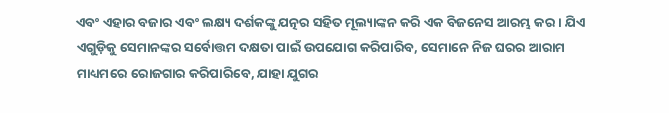ଏବଂ ଏହାର ବଜାର ଏବଂ ଲକ୍ଷ୍ୟ ଦର୍ଶକଙ୍କୁ ଯତ୍ନର ସହିତ ମୂଲ୍ୟାଙ୍କନ କରି ଏକ ବିଜନେସ ଆରମ୍ଭ କର । ଯିଏ ଏଗୁଡ଼ିକୁ ସେମାନଙ୍କର ସର୍ବୋତ୍ତମ ଦକ୍ଷତା ପାଇଁ ଉପଯୋଗ କରିପାରିବ, ସେମାନେ ନିଜ ଘରର ଆରାମ ମାଧ୍ୟମରେ ରୋଜଗାର କରିପାରିବେ, ଯାହା ଯୁଗର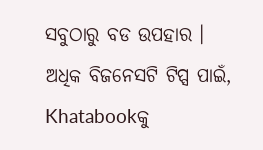ସବୁଠାରୁ ବଡ ଉପହାର ।
ଅଧିକ ବିଜନେସଟି ଟିପ୍ସ ପାଇଁ, Khatabookକୁ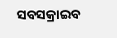ସବସକ୍ରାଇବ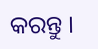କରନ୍ତୁ ।